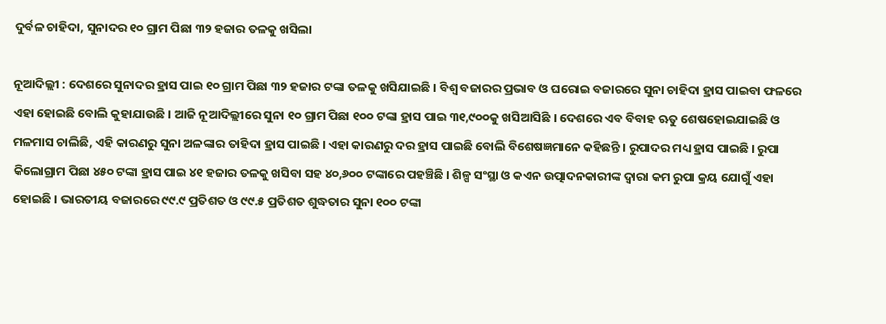ଦୁର୍ବଳ ଚାହିଦା, ସୁନାଦର ୧୦ ଗ୍ରାମ ପିଛା ୩୨ ହଜାର ତଳକୁ ଖସିଲା

ନୂଆଦିଲ୍ଲୀ : ଦେଶରେ ସୁନାଦର ହ୍ରାସ ପାଇ ୧୦ ଗ୍ରାମ ପିଛା ୩୨ ହଜାର ଟଙ୍କା ତଳକୁ ଖସିଯାଇଛି । ବିଶ୍ୱ ବଜାରର ପ୍ରଭାବ ଓ ଘରୋଇ ବଜାରରେ ସୁନା ଚାହିଦା ହ୍ରାସ ପାଇବା ଫଳରେ ଏହା ହୋଇଛି ବୋଲି କୁହାଯାଉଛି । ଆଜି ନୂଆଦିଲ୍ଲୀରେ ସୁନା ୧୦ ଗ୍ରାମ ପିଛା ୧୦୦ ଟଙ୍କା ହ୍ରାସ ପାଇ ୩୧,୯୦୦କୁ ଖସିଆସିଛି । ଦେଶରେ ଏବ ବିବାହ ଋତୁ ଶେଷହୋଇଯାଇଛି ଓ ମଳମାସ ଚାଲିଛି, ଏହି କାରଣରୁ ସୁନା ଅଳଙ୍କାର ତାହିଦା ହ୍ରାସ ପାଇଛି । ଏହା କାରଣରୁ ଦର ହ୍ରାସ ପାଇଛି ବୋଲି ବିଶେଷଜ୍ଞମାନେ କହିଛନ୍ତି । ରୁପାଦର ମଧ୍ୟ ହ୍ରାସ ପାଇଛି । ରୁପା କିଲୋଗ୍ରାମ ପିଛା ୪୫୦ ଟଙ୍କା ହ୍ରାସ ପାଇ ୪୧ ହଜାର ତଳକୁ ଖସିବା ସହ ୪୦,୬୦୦ ଟଙ୍କାରେ ପହଞ୍ଚିଛି । ଶିଳ୍ପ ସଂସ୍ଥା ଓ କଏନ ଉତ୍ପାଦନକାରୀଙ୍କ ଦ୍ୱାରା କମ ରୁପା କ୍ରୟ ଯୋଗୁଁ ଏହା ହୋଇଛି । ଭାରତୀୟ ବଜାରରେ ୯୯.୯ ପ୍ରତିଶତ ଓ ୯୯.୫ ପ୍ରତିଶତ ଶୁଦ୍ଧତାର ସୁନା ୧୦୦ ଟଙ୍କା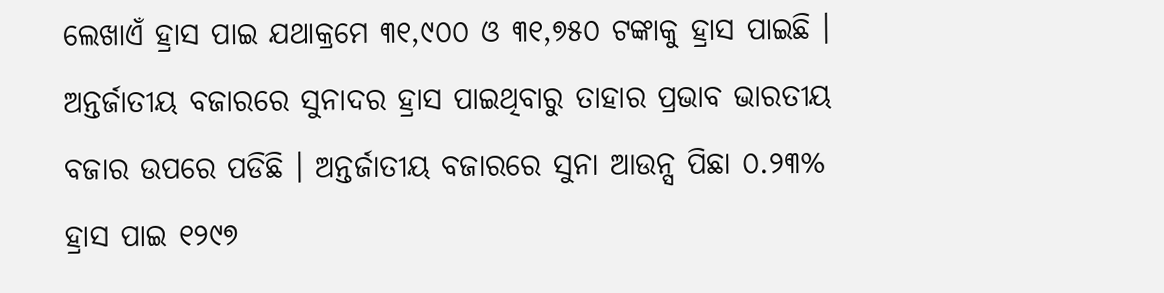ଲେଖାଏଁ ହ୍ରାସ ପାଇ ଯଥାକ୍ରମେ ୩୧,୯୦୦ ଓ ୩୧,୭୫୦ ଟଙ୍କାକୁ ହ୍ରାସ ପାଇଛି । ଅନ୍ତର୍ଜାତୀୟ ବଜାରରେ ସୁନାଦର ହ୍ରାସ ପାଇଥିବାରୁ ତାହାର ପ୍ରଭାବ ଭାରତୀୟ ବଜାର ଉପରେ ପଡିଛି । ଅନ୍ତର୍ଜାତୀୟ ବଜାରରେ ସୁନା ଆଉନ୍ସ ପିଛା ୦.୨୩% ହ୍ରାସ ପାଇ ୧୨୯୭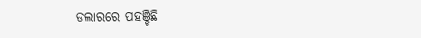ଡଲାରରେ ପହଞ୍ଚିଛି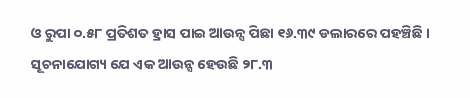ଓ ରୁପା ୦.୫୮ ପ୍ରତିଶତ ହ୍ରାସ ପାଇ ଆଉନ୍ସ ପିଛା ୧୬.୩୯ ଡଲାରରେ ପହଞ୍ଚିଛି । ସୂଚନାଯୋଗ୍ୟ ଯେ ଏକ ଆଉନ୍ସ ହେଉଛି ୨୮.୩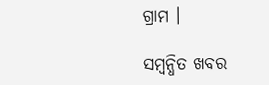ଗ୍ରାମ ।

ସମ୍ବନ୍ଧିତ ଖବର